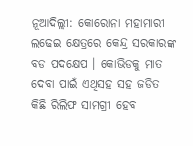ନୂଆଦିଲ୍ଲୀ: କୋରୋନା ମହାମାରୀ ଲଢେଇ କ୍ଷେତ୍ରରେ କେନ୍ଦ୍ର ସରକାରଙ୍କ ବଡ ପଦକ୍ଷେପ । କୋଭିଡକୁ ମାତ ଦେବା ପାଇଁ ଏଥିସହ ସହ ଜଡିତ କିଛି ରିଲିଫ ସାମଗ୍ରୀ ହେବ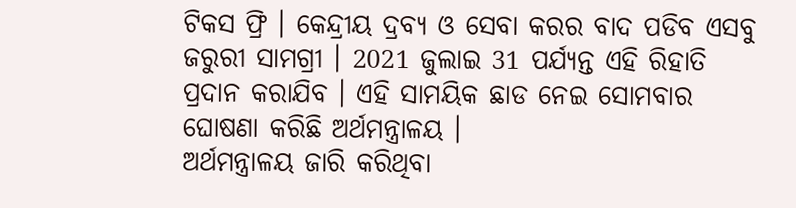ଟିକସ ଫ୍ରି । କେନ୍ଦ୍ରୀୟ ଦ୍ରବ୍ୟ ଓ ସେବା କରର ବାଦ ପଡିବ ଏସବୁ ଜରୁରୀ ସାମଗ୍ରୀ । 2021 ଜୁଲାଇ 31 ପର୍ଯ୍ୟନ୍ତ ଏହି ରିହାତି ପ୍ରଦାନ କରାଯିବ । ଏହି ସାମୟିକ ଛାଡ ନେଇ ସୋମବାର ଘୋଷଣା କରିଛି ଅର୍ଥମନ୍ତ୍ରାଳୟ ।
ଅର୍ଥମନ୍ତ୍ରାଳୟ ଜାରି କରିଥିବା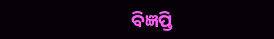ବିଜ୍ଞପ୍ତି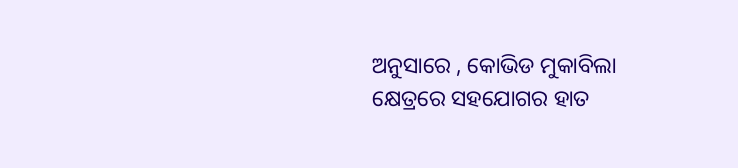ଅନୁସାରେ , କୋଭିଡ ମୁକାବିଲା କ୍ଷେତ୍ରରେ ସହଯୋଗର ହାତ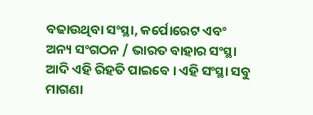ବଢାଉଥିବା ସଂସ୍ଥା, କର୍ପୋରେଟ ଏବଂ ଅନ୍ୟ ସଂଗଠନ / ଭାରତ ବାହାର ସଂସ୍ଥା ଆଦି ଏହି ରିହତି ପାଇବେ । ଏହି ସଂସ୍ଥା ସବୁ ମାଗଣା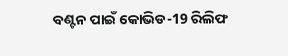ବଣ୍ଟନ ପାଇଁ କୋଭିଡ-19 ରିଲିଫ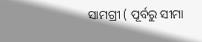ସାମଗ୍ରୀ ( ପୂର୍ବରୁ ସୀମା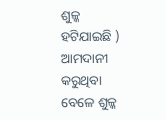ଶୁଳ୍କ ହଟିଯାଇଛି ) ଆମଦାନୀ କରୁଥିବା ବେଳେ ଶୁଳ୍କ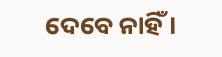ଦେବେ ନାହିଁ ।